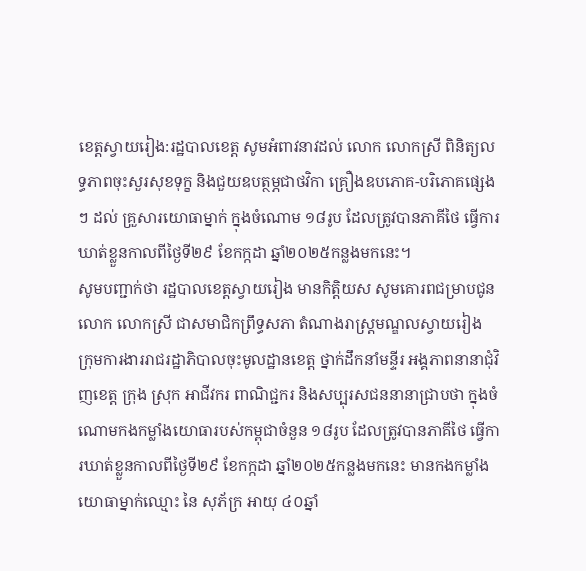ខេត្តស្វាយរៀង:រដ្ឋបាលខេត្ត សូមអំពាវនាវដល់ លោក លោកស្រី ពិនិត្យលទ្ធភាពចុះសួរសុខទុក្ខ និងជួយឧបត្ថម្ភជាថវិកា គ្រឿងឧបភោគ-បរិភោគផ្សេងៗ ដល់ គ្រួសារយោធាម្នាក់ ក្នុងចំណោម ១៨រូប ដែលត្រូវបានភាគីថៃ ធ្វើការឃាត់ខ្លួនកាលពីថ្ងៃទី២៩ ខែកក្កដា ឆ្នាំ២០២៥កន្លងមកនេះ។
សូមបញ្ជាក់ថា រដ្ឋបាលខេត្តស្វាយរៀង មានកិត្តិយស សូមគោរពជម្រាបជូន លោក លោកស្រី ជាសមាជិកព្រឹទ្ធសភា តំណាងរាស្ត្រមណ្ឌលស្វាយរៀង ក្រុមការងាររាជរដ្ឋាភិបាលចុះមូលដ្ឋានខេត្ត ថ្នាក់ដឹកនាំមន្ទីរ អង្គភាពនានាជុំវិញខេត្ត ក្រុង ស្រុក អាជីវករ ពាណិជ្ជករ និងសប្បុរសជននានាជ្រាបថា ក្នុងចំណោមកងកម្លាំងយោធារបស់កម្ពុជាចំនួន ១៨រូប ដែលត្រូវបានភាគីថៃ ធ្វើការឃាត់ខ្លួនកាលពីថ្ងៃទី២៩ ខែកក្កដា ឆ្នាំ២០២៥កន្លងមកនេះ មានកងកម្លាំងយោធាម្នាក់ឈ្មោះ នៃ សុភ័ក្រ អាយុ ៤០ឆ្នាំ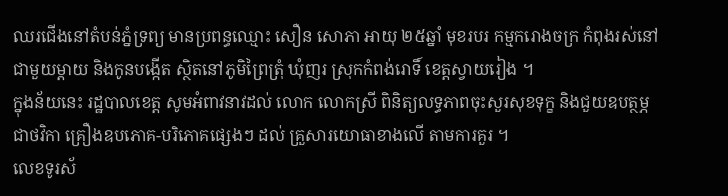ឈរជើងនៅតំបន់ភ្នំទ្រព្យ មានប្រពន្ធឈ្មោះ សឿន សោភា អាយុ ២៥ឆ្នាំ មុខរបរ កម្មករោងចក្រ កំពុងរស់នៅជាមួយម្តាយ និងកូនបង្កើត ស្ថិតនៅភូមិព្រៃត្រុំ ឃុំញរ ស្រុកកំពង់រោទិ៍ ខេត្តស្វាយរៀង ។
ក្នុងន័យនេះ រដ្ឋបាលខេត្ត សូមអំពាវនាវដល់ លោក លោកស្រី ពិនិត្យលទ្ធភាពចុះសួរសុខទុក្ខ និងជួយឧបត្ថម្ភជាថវិកា គ្រឿងឧបភោគ-បរិភោគផ្សេងៗ ដល់ គ្រួសារយោធាខាងលើ តាមការគួរ ។
លេខទូរស័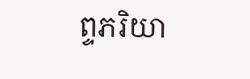ព្ទភរិយា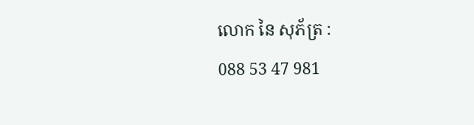លោក នៃ សុភ័ត្រ :
088 53 47 981